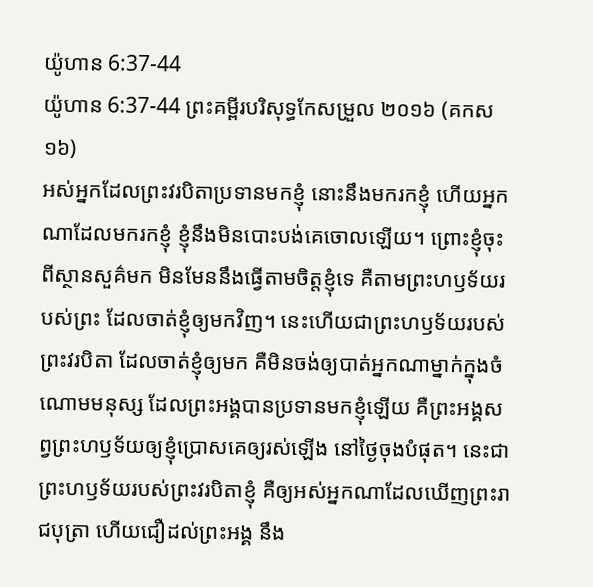យ៉ូហាន 6:37-44
យ៉ូហាន 6:37-44 ព្រះគម្ពីរបរិសុទ្ធកែសម្រួល ២០១៦ (គកស១៦)
អស់អ្នកដែលព្រះវរបិតាប្រទានមកខ្ញុំ នោះនឹងមករកខ្ញុំ ហើយអ្នកណាដែលមករកខ្ញុំ ខ្ញុំនឹងមិនបោះបង់គេចោលឡើយ។ ព្រោះខ្ញុំចុះពីស្ថានសួគ៌មក មិនមែននឹងធ្វើតាមចិត្តខ្ញុំទេ គឺតាមព្រះហឫទ័យរបស់ព្រះ ដែលចាត់ខ្ញុំឲ្យមកវិញ។ នេះហើយជាព្រះហឫទ័យរបស់ព្រះវរបិតា ដែលចាត់ខ្ញុំឲ្យមក គឺមិនចង់ឲ្យបាត់អ្នកណាម្នាក់ក្នុងចំណោមមនុស្ស ដែលព្រះអង្គបានប្រទានមកខ្ញុំឡើយ គឺព្រះអង្គសព្វព្រះហឫទ័យឲ្យខ្ញុំប្រោសគេឲ្យរស់ឡើង នៅថ្ងៃចុងបំផុត។ នេះជាព្រះហឫទ័យរបស់ព្រះវរបិតាខ្ញុំ គឺឲ្យអស់អ្នកណាដែលឃើញព្រះរាជបុត្រា ហើយជឿដល់ព្រះអង្គ នឹង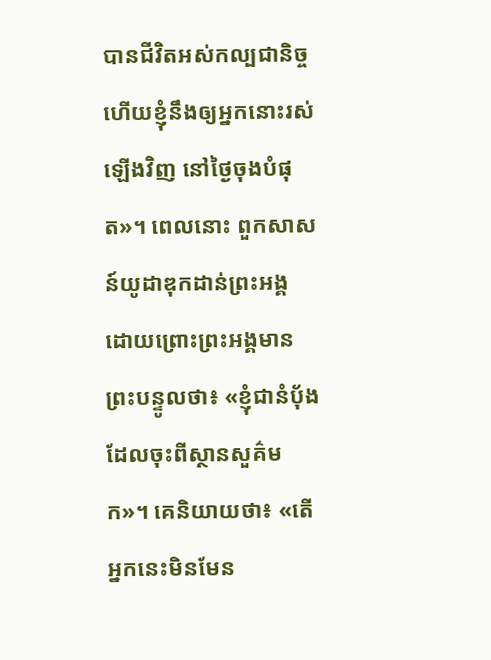បានជីវិតអស់កល្បជានិច្ច ហើយខ្ញុំនឹងឲ្យអ្នកនោះរស់ឡើងវិញ នៅថ្ងៃចុងបំផុត»។ ពេលនោះ ពួកសាសន៍យូដាឌុកដាន់ព្រះអង្គ ដោយព្រោះព្រះអង្គមានព្រះបន្ទូលថា៖ «ខ្ញុំជានំបុ័ង ដែលចុះពីស្ថានសួគ៌មក»។ គេនិយាយថា៖ «តើអ្នកនេះមិនមែន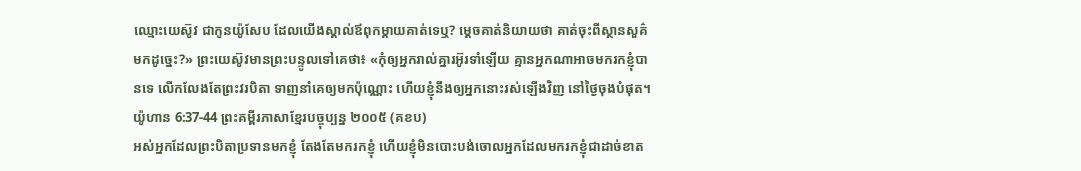ឈ្មោះយេស៊ូវ ជាកូនយ៉ូសែប ដែលយើងស្គាល់ឪពុកម្តាយគាត់ទេឬ? ម្តេចគាត់និយាយថា គាត់ចុះពីស្ថានសួគ៌មកដូច្នេះ?» ព្រះយេស៊ូវមានព្រះបន្ទូលទៅគេថា៖ «កុំឲ្យអ្នករាល់គ្នារអ៊ូរទាំឡើយ គ្មានអ្នកណាអាចមករកខ្ញុំបានទេ លើកលែងតែព្រះវរបិតា ទាញនាំគេឲ្យមកប៉ុណ្ណោះ ហើយខ្ញុំនឹងឲ្យអ្នកនោះរស់ឡើងវិញ នៅថ្ងៃចុងបំផុត។
យ៉ូហាន 6:37-44 ព្រះគម្ពីរភាសាខ្មែរបច្ចុប្បន្ន ២០០៥ (គខប)
អស់អ្នកដែលព្រះបិតាប្រទានមកខ្ញុំ តែងតែមករកខ្ញុំ ហើយខ្ញុំមិនបោះបង់ចោលអ្នកដែលមករកខ្ញុំជាដាច់ខាត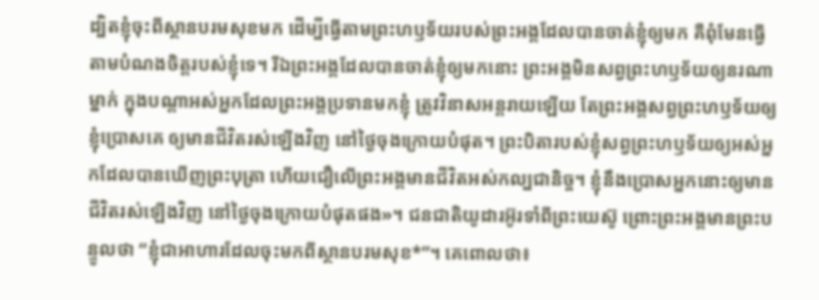ដ្បិតខ្ញុំចុះពីស្ថានបរមសុខមក ដើម្បីធ្វើតាមព្រះហឫទ័យរបស់ព្រះអង្គដែលបានចាត់ខ្ញុំឲ្យមក គឺពុំមែនធ្វើតាមបំណងចិត្តរបស់ខ្ញុំទេ។ រីឯព្រះអង្គដែលបានចាត់ខ្ញុំឲ្យមកនោះ ព្រះអង្គមិនសព្វព្រះហឫទ័យឲ្យនរណាម្នាក់ ក្នុងបណ្ដាអស់អ្នកដែលព្រះអង្គប្រទានមកខ្ញុំ ត្រូវវិនាសអន្តរាយឡើយ តែព្រះអង្គសព្វព្រះហឫទ័យឲ្យខ្ញុំប្រោសគេ ឲ្យមានជីវិតរស់ឡើងវិញ នៅថ្ងៃចុងក្រោយបំផុត។ ព្រះបិតារបស់ខ្ញុំសព្វព្រះហឫទ័យឲ្យអស់អ្នកដែលបានឃើញព្រះបុត្រា ហើយជឿលើព្រះអង្គមានជីវិតអស់កល្បជានិច្ច។ ខ្ញុំនឹងប្រោសអ្នកនោះឲ្យមានជីវិតរស់ឡើងវិញ នៅថ្ងៃចុងក្រោយបំផុតផង»។ ជនជាតិយូដារអ៊ូរទាំពីព្រះយេស៊ូ ព្រោះព្រះអង្គមានព្រះបន្ទូលថា “ខ្ញុំជាអាហារដែលចុះមកពីស្ថានបរមសុខ*”។ គេពោលថា៖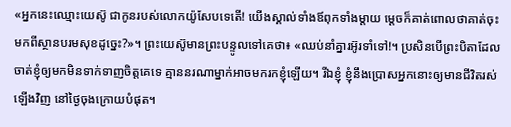«អ្នកនេះឈ្មោះយេស៊ូ ជាកូនរបស់លោកយ៉ូសែបទេតើ! យើងស្គាល់ទាំងឪពុកទាំងម្ដាយ ម្ដេចក៏គាត់ពោលថាគាត់ចុះមកពីស្ថានបរមសុខដូច្នេះ?»។ ព្រះយេស៊ូមានព្រះបន្ទូលទៅគេថា៖ «ឈប់នាំគ្នារអ៊ូរទាំទៅ!។ ប្រសិនបើព្រះបិតាដែលចាត់ខ្ញុំឲ្យមកមិនទាក់ទាញចិត្តគេទេ គ្មាននរណាម្នាក់អាចមករកខ្ញុំឡើយ។ រីឯខ្ញុំ ខ្ញុំនឹងប្រោសអ្នកនោះឲ្យមានជីវិតរស់ឡើងវិញ នៅថ្ងៃចុងក្រោយបំផុត។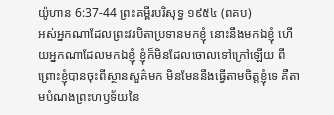យ៉ូហាន 6:37-44 ព្រះគម្ពីរបរិសុទ្ធ ១៩៥៤ (ពគប)
អស់អ្នកណាដែលព្រះវរបិតាប្រទានមកខ្ញុំ នោះនឹងមកឯខ្ញុំ ហើយអ្នកណាដែលមកឯខ្ញុំ ខ្ញុំក៏មិនដែលចោលទៅក្រៅឡើយ ពីព្រោះខ្ញុំបានចុះពីស្ថានសួគ៌មក មិនមែននឹងធ្វើតាមចិត្តខ្ញុំទេ គឺតាមបំណងព្រះហឫទ័យនៃ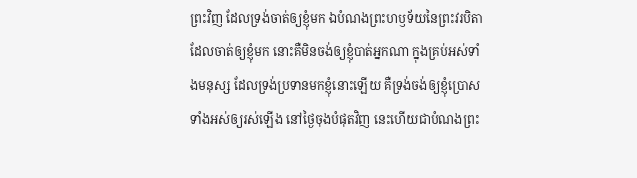ព្រះវិញ ដែលទ្រង់ចាត់ឲ្យខ្ញុំមក ឯបំណងព្រះហឫទ័យនៃព្រះវរបិតា ដែលចាត់ឲ្យខ្ញុំមក នោះគឺមិនចង់ឲ្យខ្ញុំបាត់អ្នកណា ក្នុងគ្រប់អស់ទាំងមនុស្ស ដែលទ្រង់ប្រទានមកខ្ញុំនោះឡើយ គឺទ្រង់ចង់ឲ្យខ្ញុំប្រោសទាំងអស់ឲ្យរស់ឡើង នៅថ្ងៃចុងបំផុតវិញ នេះហើយជាបំណងព្រះ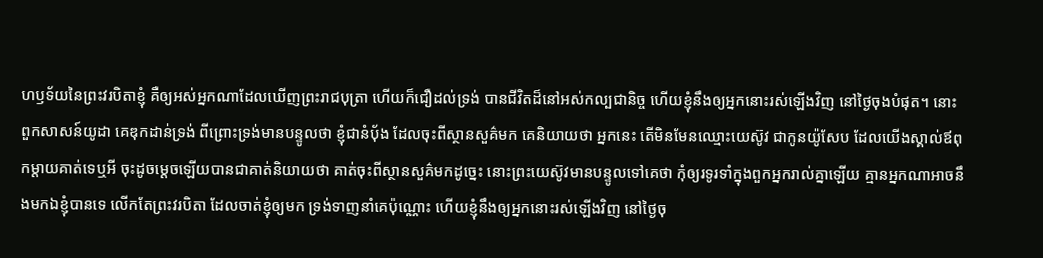ហឫទ័យនៃព្រះវរបិតាខ្ញុំ គឺឲ្យអស់អ្នកណាដែលឃើញព្រះរាជបុត្រា ហើយក៏ជឿដល់ទ្រង់ បានជីវិតដ៏នៅអស់កល្បជានិច្ច ហើយខ្ញុំនឹងឲ្យអ្នកនោះរស់ឡើងវិញ នៅថ្ងៃចុងបំផុត។ នោះពួកសាសន៍យូដា គេឌុកដាន់ទ្រង់ ពីព្រោះទ្រង់មានបន្ទូលថា ខ្ញុំជានំបុ័ង ដែលចុះពីស្ថានសួគ៌មក គេនិយាយថា អ្នកនេះ តើមិនមែនឈ្មោះយេស៊ូវ ជាកូនយ៉ូសែប ដែលយើងស្គាល់ឪពុកម្តាយគាត់ទេឬអី ចុះដូចម្តេចឡើយបានជាគាត់និយាយថា គាត់ចុះពីស្ថានសួគ៌មកដូច្នេះ នោះព្រះយេស៊ូវមានបន្ទូលទៅគេថា កុំឲ្យរទូរទាំក្នុងពួកអ្នករាល់គ្នាឡើយ គ្មានអ្នកណាអាចនឹងមកឯខ្ញុំបានទេ លើកតែព្រះវរបិតា ដែលចាត់ខ្ញុំឲ្យមក ទ្រង់ទាញនាំគេប៉ុណ្ណោះ ហើយខ្ញុំនឹងឲ្យអ្នកនោះរស់ឡើងវិញ នៅថ្ងៃចុ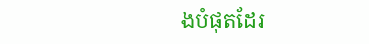ងបំផុតដែរ